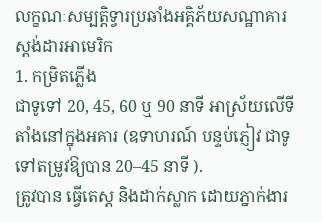លក្ខណៈសម្បត្តិទ្វារប្រឆាំងអគ្គិភ័យសណ្ឋាគារស្តង់ដារអាមេរិក
1. កម្រិតភ្លើង
ជាទូទៅ 20, 45, 60 ឬ 90 នាទី អាស្រ័យលើទីតាំងនៅក្នុងអគារ (ឧទាហរណ៍ បន្ទប់ភ្ញៀវ ជាទូទៅតម្រូវឱ្យបាន 20–45 នាទី ).
ត្រូវបាន ធ្វើតេស្ត និងដាក់ស្លាក ដោយភ្នាក់ងារ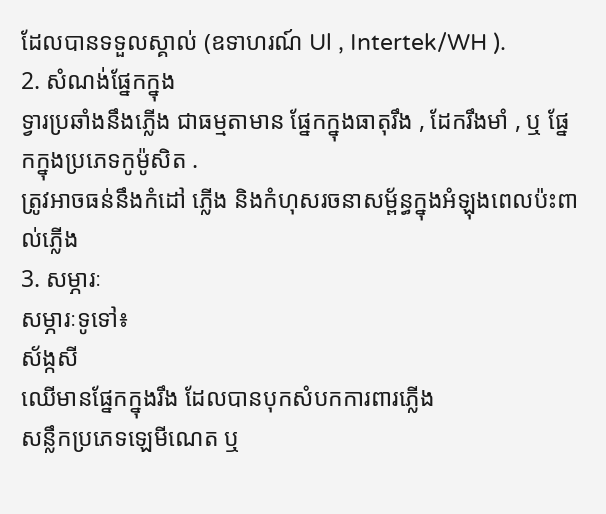ដែលបានទទួលស្គាល់ (ឧទាហរណ៍ Ul , Intertek/WH ).
2. សំណង់ផ្នែកក្នុង
ទ្វារប្រឆាំងនឹងភ្លើង ជាធម្មតាមាន ផ្នែកក្នុងធាតុរឹង , ដែករឹងមាំ , ឬ ផ្នែកក្នុងប្រភេទកូម៉ូសិត .
ត្រូវអាចធន់នឹងកំដៅ ភ្លើង និងកំហុសរចនាសម្ព័ន្ធក្នុងអំឡុងពេលប៉ះពាល់ភ្លើង
3. សម្ភារៈ
សម្ភារៈទូទៅ៖
ស័ង្កសី
ឈើមានផ្នែកក្នុងរឹង ដែលបានបុកសំបកការពារភ្លើង
សន្លឹកប្រភេទឡេមីណេត ឬ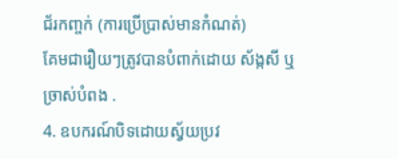ជ័រកញ្ចក់ (ការប្រើប្រាស់មានកំណត់)
គែមជារឿយៗត្រូវបានបំពាក់ដោយ ស័ង្កសី ឬ ច្រាស់បំពង .
4. ឧបករណ៍បិទដោយស្វ័យប្រវ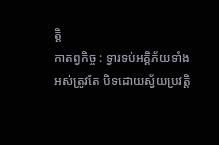ត្តិ
កាតព្វកិច្ច : ទ្វារទប់អគ្គិភ័យទាំងអស់ត្រូវតែ បិទដោយស្វ័យប្រវត្តិ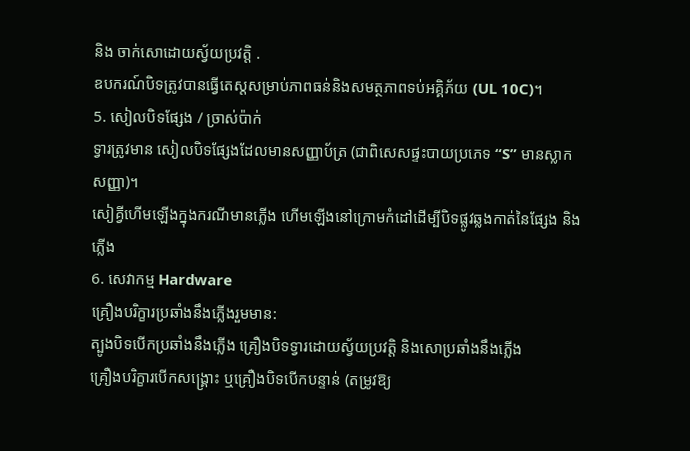និង ចាក់សោដោយស្វ័យប្រវត្តិ .
ឧបករណ៍បិទត្រូវបានធ្វើតេស្តសម្រាប់ភាពធន់និងសមត្ថភាពទប់អគ្គិភ័យ (UL 10C)។
5. សៀលបិទផ្សែង / ច្រាស់ប៉ាក់
ទ្វារត្រូវមាន សៀលបិទផ្សែងដែលមានសញ្ញាប័ត្រ (ជាពិសេសផ្ទះបាយប្រភេទ “S” មានស្លាកសញ្ញា)។
សៀគ្វីហើមឡើងក្នុងករណីមានភ្លើង ហើមឡើងនៅក្រោមកំដៅដើម្បីបិទផ្លូវឆ្លងកាត់នៃផ្សែង និងភ្លើង
6. សេវាកម្ម Hardware
គ្រឿងបរិក្ខារប្រឆាំងនឹងភ្លើងរួមមាន:
ត្បូងបិទបើកប្រឆាំងនឹងភ្លើង គ្រឿងបិទទ្វារដោយស្វ័យប្រវត្តិ និងសោប្រឆាំងនឹងភ្លើង
គ្រឿងបរិក្ខារបើកសង្រ្គោះ ឬគ្រឿងបិទបើកបន្ទាន់ (តម្រូវឱ្យ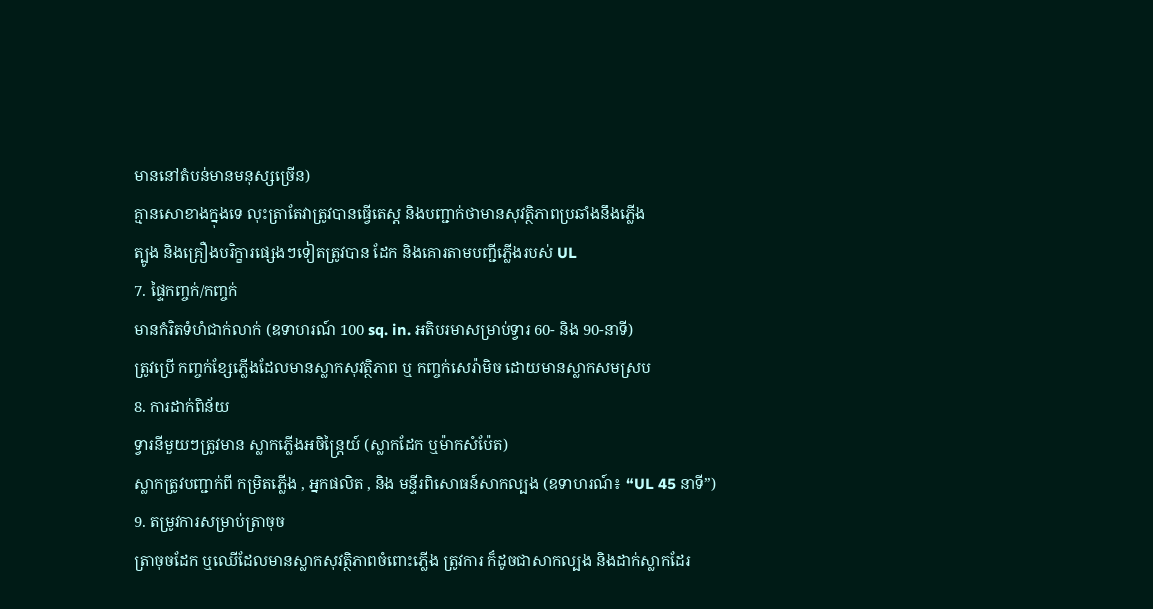មាននៅតំបន់មានមនុស្សច្រើន)
គ្មានសោខាងក្នុងទេ លុះត្រាតែវាត្រូវបានធ្វើតេស្ត និងបញ្ជាក់ថាមានសុវត្ថិភាពប្រឆាំងនឹងភ្លើង
ត្បូង និងគ្រឿងបរិក្ខារផ្សេងៗទៀតត្រូវបាន ដែក និងគោរតាមបញ្ជីភ្លើងរបស់ UL
7. ផ្ទៃកញ្ចក់/កញ្ចក់
មានកំរិតទំហំជាក់លាក់ (ឧទាហរណ៍ 100 sq. in. អតិបរមាសម្រាប់ទ្វារ 60- និង 90-នាទី)
ត្រូវប្រើ កញ្ចក់ខ្សែភ្លើងដែលមានស្លាកសុវត្ថិភាព ឬ កញ្ចក់សេរ៉ាមិច ដោយមានស្លាកសមស្រប
8. ការដាក់ពិន័យ
ទ្វារនីមួយៗត្រូវមាន ស្លាកភ្លើងអចិន្រ្តៃយ៍ (ស្លាកដែក ឬម៉ាកសំប៉ែត)
ស្លាកត្រូវបញ្ជាក់ពី កម្រិតភ្លើង , អ្នកផលិត , និង មន្ទីរពិសោធន៍សាកល្បង (ឧទាហរណ៍៖ “UL 45 នាទី”)
9. តម្រូវការសម្រាប់ត្រាចុច
ត្រាចុចដែក ឬឈើដែលមានស្លាកសុវត្ថិភាពចំពោះភ្លើង ត្រូវការ ក៏ដូចជាសាកល្បង និងដាក់ស្លាកដែរ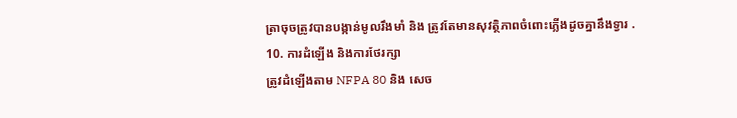ត្រាចុចត្រូវបានបង្កាន់មូលរឹងមាំ និង ត្រូវតែមានសុវត្ថិភាពចំពោះភ្លើងដូចគ្នានឹងទ្វារ .
10. ការដំឡើង និងការថែរក្សា
ត្រូវដំឡើងតាម NFPA 80 និង សេច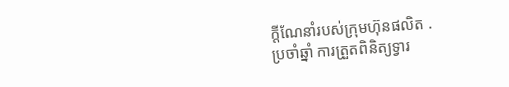ក្តីណែនាំរបស់ក្រុមហ៊ុនផលិត .
ប្រចាំឆ្នាំ ការត្រួតពិនិត្យទ្វារ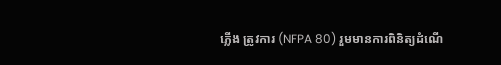ភ្លើង ត្រូវការ (NFPA 80) រួមមានការពិនិត្យដំណើ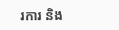រការ និង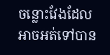ចន្លោះវែងដែលអាចអត់ទៅបាន